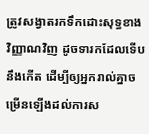ត្រូវសង្វាតរកទឹកដោះសុទ្ធខាងវិញ្ញាណវិញ ដូចទារកដែលទើបនឹងកើត ដើម្បីឲ្យអ្នករាល់គ្នាចម្រើនឡើងដល់ការស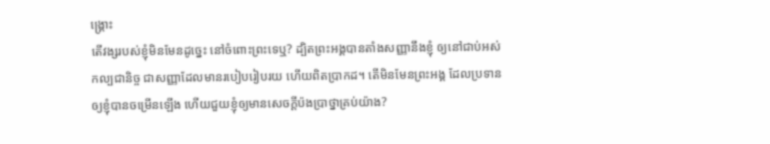ង្គ្រោះ
តើវង្សរបស់ខ្ញុំមិនមែនដូច្នេះ នៅចំពោះព្រះទេឬ? ដ្បិតព្រះអង្គបានតាំងសញ្ញានឹងខ្ញុំ ឲ្យនៅជាប់អស់កល្បជានិច្ច ជាសញ្ញាដែលមានរបៀបរៀបរយ ហើយពិតប្រាកដ។ តើមិនមែនព្រះអង្គ ដែលប្រទានឲ្យខ្ញុំបានចម្រើនឡើង ហើយជួយខ្ញុំឲ្យមានសេចក្ដីប៉ងប្រាថ្នាគ្រប់យ៉ាង?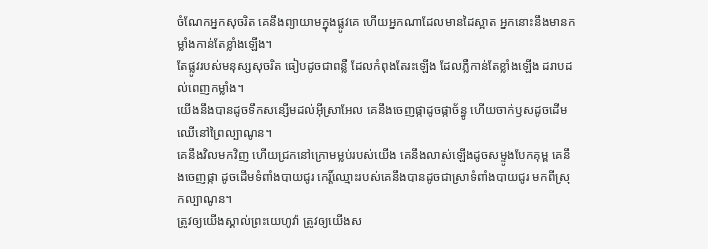ចំណែកអ្នកសុចរិត គេនឹងព្យាយាមក្នុងផ្លូវគេ ហើយអ្នកណាដែលមានដៃស្អាត អ្នកនោះនឹងមានកម្លាំងកាន់តែខ្លាំងឡើង។
តែផ្លូវរបស់មនុស្សសុចរិត ធៀបដូចជាពន្លឺ ដែលកំពុងតែរះឡើង ដែលភ្លឺកាន់តែខ្លាំងឡើង ដរាបដល់ពេញកម្លាំង។
យើងនឹងបានដូចទឹកសន្សើមដល់អ៊ីស្រាអែល គេនឹងចេញផ្កាដូចផ្កាច័ន្ធូ ហើយចាក់ឫសដូចដើមឈើនៅព្រៃល្បាណូន។
គេនឹងវិលមកវិញ ហើយជ្រកនៅក្រោមម្លប់របស់យើង គេនឹងលាស់ឡើងដូចសម្ទូងបែកគុម្ព គេនឹងចេញផ្កា ដូចដើមទំពាំងបាយជូរ កេរ្ដិ៍ឈ្មោះរបស់គេនឹងបានដូចជាស្រាទំពាំងបាយជូរ មកពីស្រុកល្បាណូន។
ត្រូវឲ្យយើងស្គាល់ព្រះយេហូវ៉ា ត្រូវឲ្យយើងស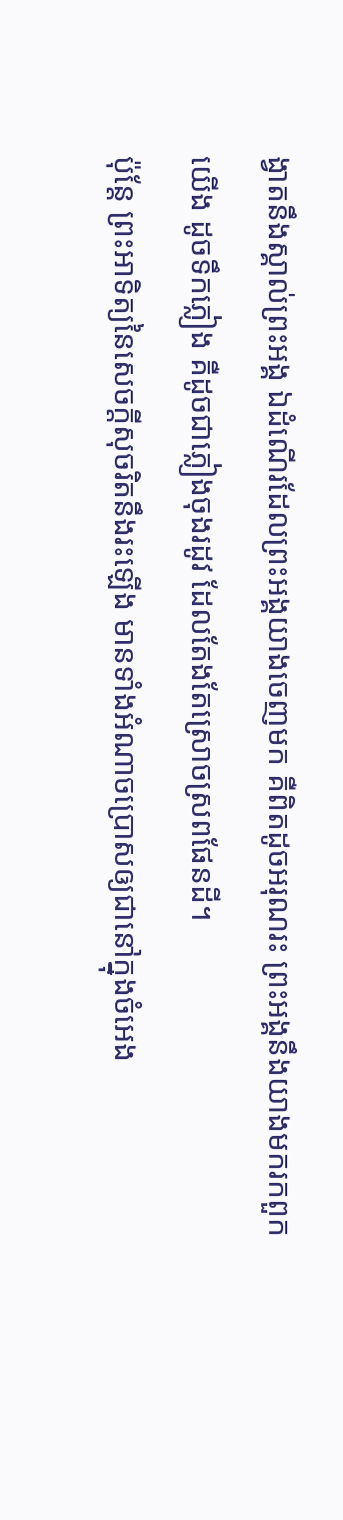ង្វាតនឹងស្គាល់ព្រះអង្គ ឯដំណើរដែលព្រះអង្គយាងចេញមក គឺពិតដូចអរុណរះ ព្រះអង្គនឹងយាងមករកពួកយើង ដូចទឹកភ្លៀង គឺដូចជាភ្លៀងចុងរដូវ ដែលតែងតែស្រោចស្រពផែនដី។
ប៉ុន្តែ ព្រះអាទិត្យនៃសេចក្ដីសុចរិតនឹងរះឡើង មានទាំងអំណាចប្រោសឲ្យជានៅក្នុងចំអេង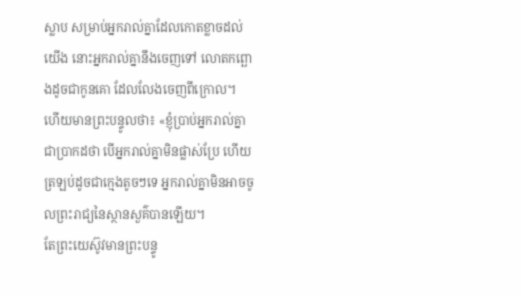ស្លាប សម្រាប់អ្នករាល់គ្នាដែលកោតខ្លាចដល់យើង នោះអ្នករាល់គ្នានឹងចេញទៅ លោតកព្ឆោងដូចជាកូនគោ ដែលលែងចេញពីក្រោល។
ហើយមានព្រះបន្ទូលថា៖ «ខ្ញុំប្រាប់អ្នករាល់គ្នាជាប្រាកដថា បើអ្នករាល់គ្នាមិនផ្លាស់ប្រែ ហើយត្រឡប់ដូចជាក្មេងតូចៗទេ អ្នករាល់គ្នាមិនអាចចូលព្រះរាជ្យនៃស្ថានសួគ៌បានឡើយ។
តែព្រះយេស៊ូវមានព្រះបន្ទូ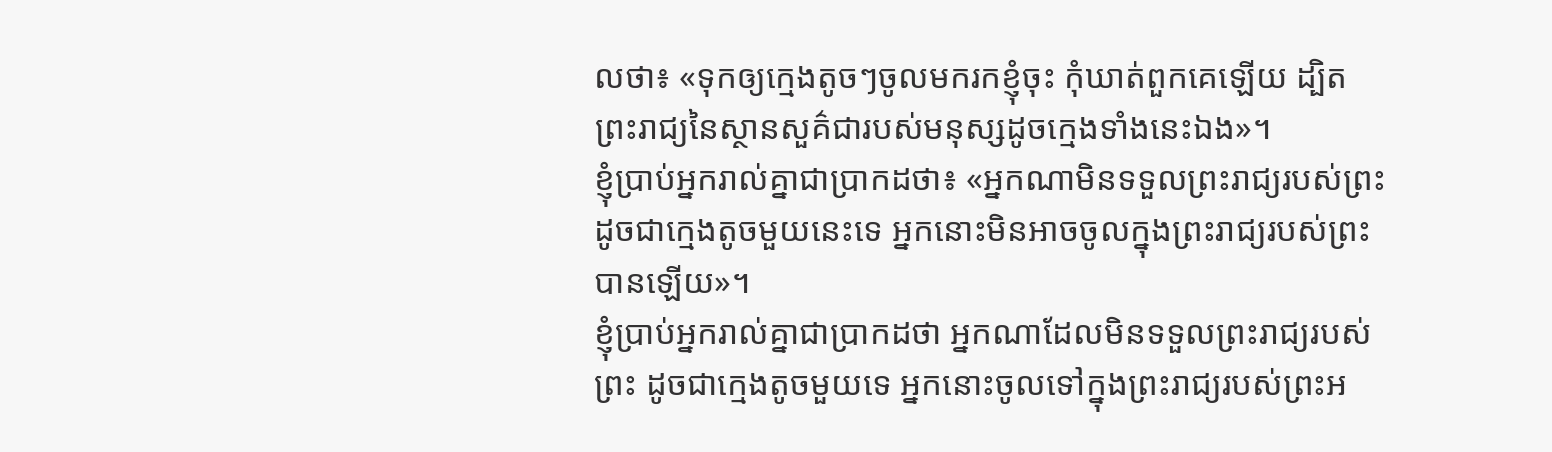លថា៖ «ទុកឲ្យក្មេងតូចៗចូលមករកខ្ញុំចុះ កុំឃាត់ពួកគេឡើយ ដ្បិតព្រះរាជ្យនៃស្ថានសួគ៌ជារបស់មនុស្សដូចក្មេងទាំងនេះឯង»។
ខ្ញុំប្រាប់អ្នករាល់គ្នាជាប្រាកដថា៖ «អ្នកណាមិនទទួលព្រះរាជ្យរបស់ព្រះ ដូចជាក្មេងតូចមួយនេះទេ អ្នកនោះមិនអាចចូលក្នុងព្រះរាជ្យរបស់ព្រះបានឡើយ»។
ខ្ញុំប្រាប់អ្នករាល់គ្នាជាប្រាកដថា អ្នកណាដែលមិនទទួលព្រះរាជ្យរបស់ព្រះ ដូចជាក្មេងតូចមួយទេ អ្នកនោះចូលទៅក្នុងព្រះរាជ្យរបស់ព្រះអ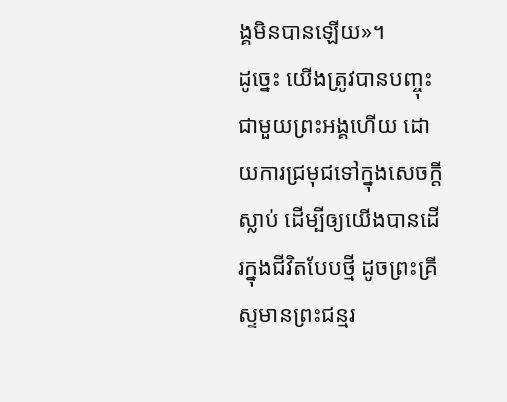ង្គមិនបានឡើយ»។
ដូច្នេះ យើងត្រូវបានបញ្ចុះជាមួយព្រះអង្គហើយ ដោយការជ្រមុជទៅក្នុងសេចក្តីស្លាប់ ដើម្បីឲ្យយើងបានដើរក្នុងជីវិតបែបថ្មី ដូចព្រះគ្រីស្ទមានព្រះជន្មរ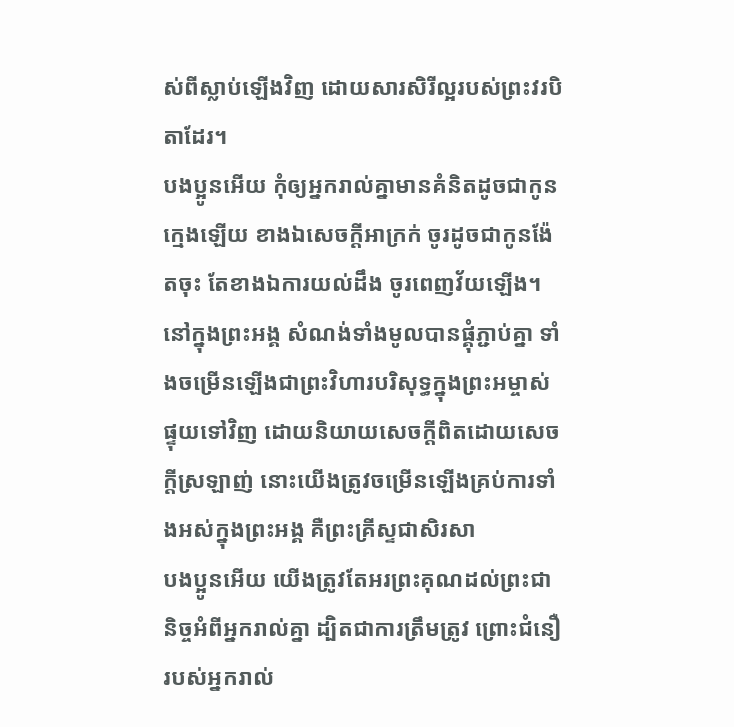ស់ពីស្លាប់ឡើងវិញ ដោយសារសិរីល្អរបស់ព្រះវរបិតាដែរ។
បងប្អូនអើយ កុំឲ្យអ្នករាល់គ្នាមានគំនិតដូចជាកូនក្មេងឡើយ ខាងឯសេចក្ដីអាក្រក់ ចូរដូចជាកូនង៉ែតចុះ តែខាងឯការយល់ដឹង ចូរពេញវ័យឡើង។
នៅក្នុងព្រះអង្គ សំណង់ទាំងមូលបានផ្គុំភ្ជាប់គ្នា ទាំងចម្រើនឡើងជាព្រះវិហារបរិសុទ្ធក្នុងព្រះអម្ចាស់
ផ្ទុយទៅវិញ ដោយនិយាយសេចក្តីពិតដោយសេចក្តីស្រឡាញ់ នោះយើងត្រូវចម្រើនឡើងគ្រប់ការទាំងអស់ក្នុងព្រះអង្គ គឺព្រះគ្រីស្ទជាសិរសា
បងប្អូនអើយ យើងត្រូវតែអរព្រះគុណដល់ព្រះជានិច្ចអំពីអ្នករាល់គ្នា ដ្បិតជាការត្រឹមត្រូវ ព្រោះជំនឿរបស់អ្នករាល់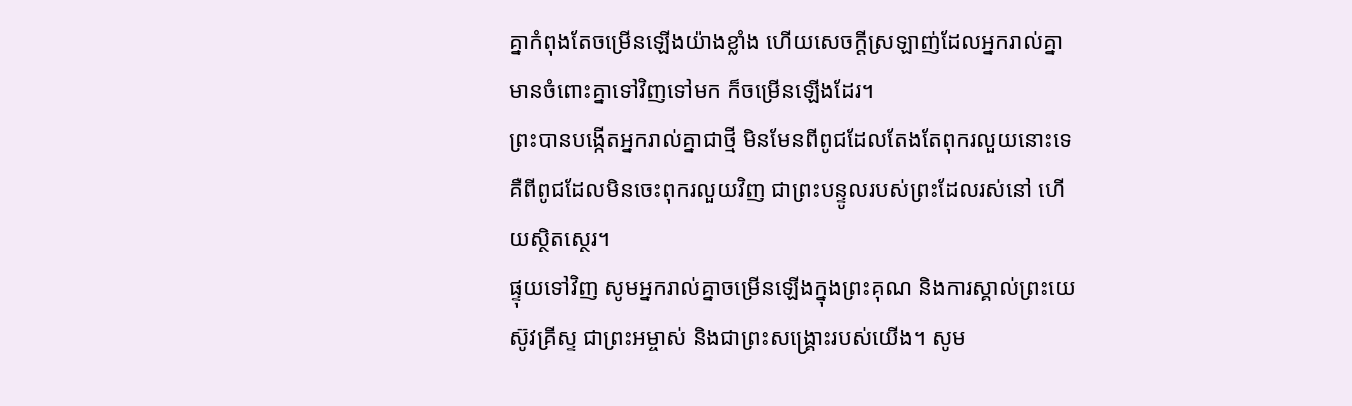គ្នាកំពុងតែចម្រើនឡើងយ៉ាងខ្លាំង ហើយសេចក្ដីស្រឡាញ់ដែលអ្នករាល់គ្នាមានចំពោះគ្នាទៅវិញទៅមក ក៏ចម្រើនឡើងដែរ។
ព្រះបានបង្កើតអ្នករាល់គ្នាជាថ្មី មិនមែនពីពូជដែលតែងតែពុករលួយនោះទេ គឺពីពូជដែលមិនចេះពុករលួយវិញ ជាព្រះបន្ទូលរបស់ព្រះដែលរស់នៅ ហើយស្ថិតស្ថេរ។
ផ្ទុយទៅវិញ សូមអ្នករាល់គ្នាចម្រើនឡើងក្នុងព្រះគុណ និងការស្គាល់ព្រះយេស៊ូវគ្រីស្ទ ជាព្រះអម្ចាស់ និងជាព្រះសង្គ្រោះរបស់យើង។ សូម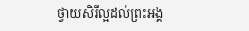ថ្វាយសិរីល្អដល់ព្រះអង្គ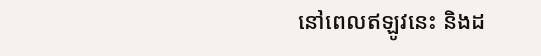នៅពេលឥឡូវនេះ និងដ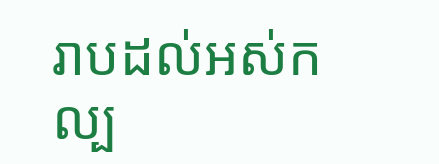រាបដល់អស់កល្ប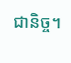ជានិច្ច។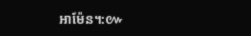អាម៉ែន។:៚